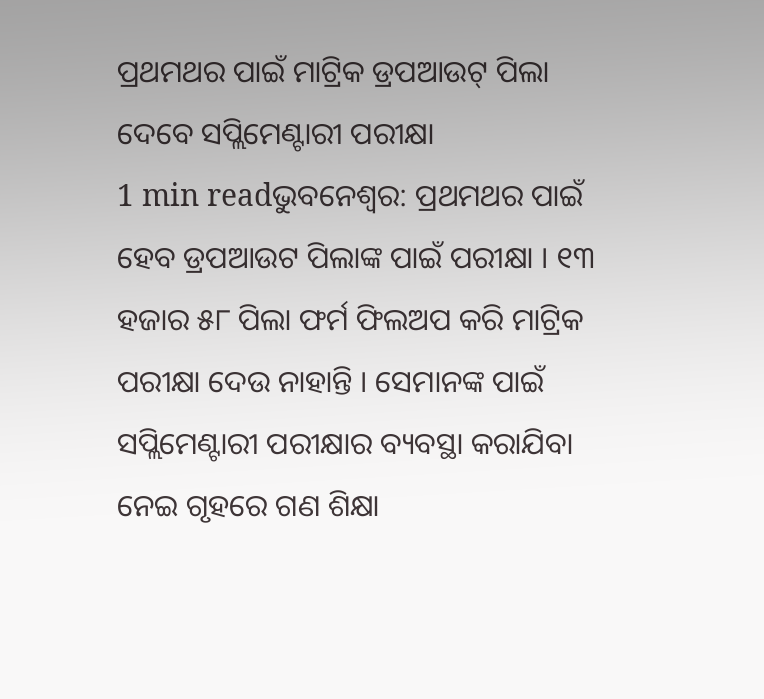ପ୍ରଥମଥର ପାଇଁ ମାଟ୍ରିକ ଡ୍ରପଆଉଟ୍ ପିଲା ଦେବେ ସପ୍ଲିମେଣ୍ଟାରୀ ପରୀକ୍ଷା
1 min readଭୁବନେଶ୍ୱର: ପ୍ରଥମଥର ପାଇଁ ହେବ ଡ୍ରପଆଉଟ ପିଲାଙ୍କ ପାଇଁ ପରୀକ୍ଷା । ୧୩ ହଜାର ୫୮ ପିଲା ଫର୍ମ ଫିଲଅପ କରି ମାଟ୍ରିକ ପରୀକ୍ଷା ଦେଉ ନାହାନ୍ତି । ସେମାନଙ୍କ ପାଇଁ ସପ୍ଲିମେଣ୍ଟାରୀ ପରୀକ୍ଷାର ବ୍ୟବସ୍ଥା କରାଯିବା ନେଇ ଗୃହରେ ଗଣ ଶିକ୍ଷା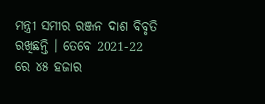ମନ୍ତ୍ରୀ ସମୀର ରଞ୍ଜନ ଦାଶ ବିବୃତି ରଖିଛନ୍ତି । ତେବେ 2021-22 ରେ ୪୫ ହଜାର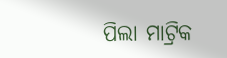ପିଲା ମାଟ୍ରିକ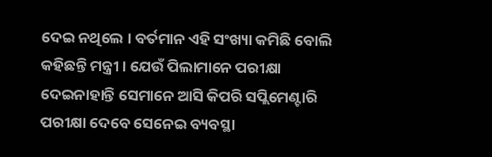ଦେଇ ନଥିଲେ । ବର୍ତମାନ ଏହି ସଂଖ୍ୟା କମିଛି ବୋଲି କହିଛନ୍ତି ମନ୍ତ୍ରୀ । ଯେଉଁ ପିଲାମାନେ ପରୀକ୍ଷା ଦେଇନାହାନ୍ତି ସେମାନେ ଆସି କିପରି ସପ୍ଲିମେଣ୍ଟାରି ପରୀକ୍ଷା ଦେବେ ସେନେଇ ବ୍ୟବସ୍ଥା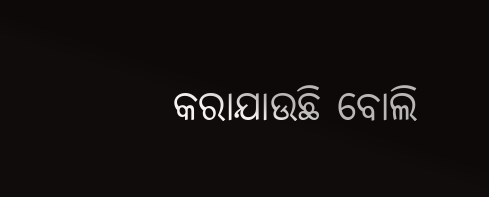କରାଯାଉଛି ବୋଲି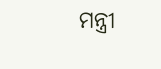ମନ୍ତ୍ରୀ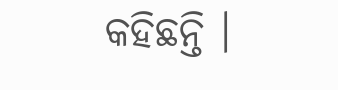କହିଛନ୍ତି ।